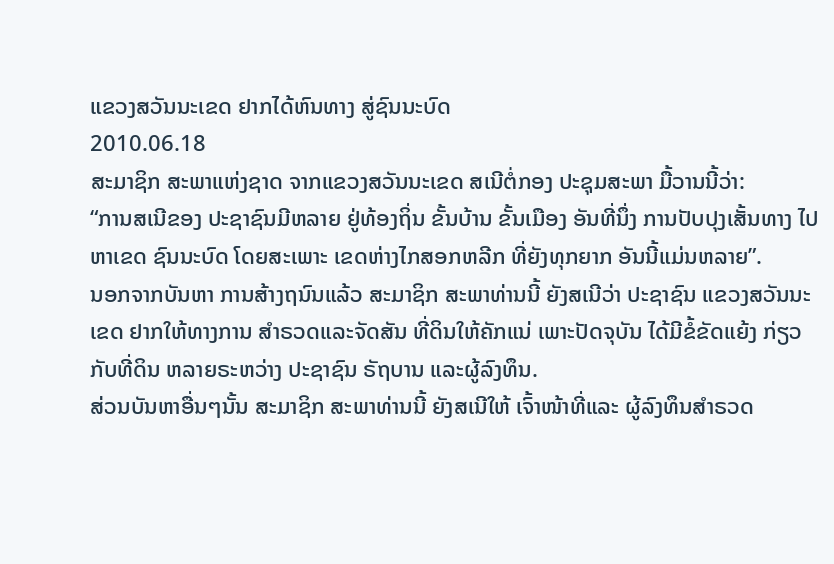ແຂວງສວັນນະເຂດ ຢາກໄດ້ຫົນທາງ ສູ່ຊົນນະບົດ
2010.06.18
ສະມາຊິກ ສະພາແຫ່ງຊາດ ຈາກແຂວງສວັນນະເຂດ ສເນີຕໍ່ກອງ ປະຊຸມສະພາ ມື້ວານນີ້ວ່າ:
“ການສເນີຂອງ ປະຊາຊົນມີຫລາຍ ຢູ່ທ້ອງຖິ່ນ ຂັ້ນບ້ານ ຂັ້ນເມືອງ ອັນທີ່ນຶ່ງ ການປັບປຸງເສັ້ນທາງ ໄປຫາເຂດ ຊົນນະບົດ ໂດຍສະເພາະ ເຂດຫ່າງໄກສອກຫລີກ ທີ່ຍັງທຸກຍາກ ອັນນີ້ແມ່ນຫລາຍ”.
ນອກຈາກບັນຫາ ການສ້າງຖນົນແລ້ວ ສະມາຊິກ ສະພາທ່ານນີ້ ຍັງສເນີວ່າ ປະຊາຊົນ ແຂວງສວັນນະເຂດ ຢາກໃຫ້ທາງການ ສຳຣວດແລະຈັດສັນ ທີ່ດິນໃຫ້ຄັກແນ່ ເພາະປັດຈຸບັນ ໄດ້ມີຂໍ້ຂັດແຍ້ງ ກ່ຽວກັບທີ່ດິນ ຫລາຍຣະຫວ່າງ ປະຊາຊົນ ຣັຖບານ ແລະຜູ້ລົງທຶນ.
ສ່ວນບັນຫາອື່ນໆນັ້ນ ສະມາຊິກ ສະພາທ່ານນີ້ ຍັງສເນີໃຫ້ ເຈົ້າໜ້າທີ່ແລະ ຜູ້ລົງທຶນສຳຣວດ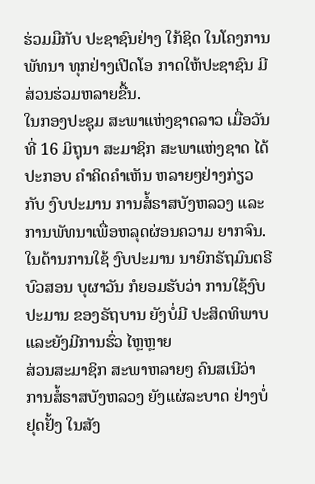ຮ່ວມມືກັບ ປະຊາຊົນຢ່າງ ໃກ້ຊິດ ໃນໂຄງການພັທນາ ທຸກຢ່າງເປີດໂອ ກາດໃຫ້ປະຊາຊົນ ມີສ່ວນຮ່ວມຫລາຍຂື້ນ.
ໃນກອງປະຊຸມ ສະພາແຫ່ງຊາດລາວ ເມື່ອວັນທີ່ 16 ມິຖຸນາ ສະມາຊິກ ສະພາແຫ່ງຊາດ ໄດ້ປະກອບ ຄຳຄິດຄຳເຫັນ ຫລາຍໆຢ່າງກ່ຽວກັບ ງົບປະມານ ການສໍ້ຣາສບັງຫລວງ ແລະການພັທນາເພື່ອຫລຸດຜ່ອນຄວາມ ຍາກຈົນ.
ໃນດ້ານການໃຊ້ ງົບປະມານ ນາຍົກຣັຖມົນຕຣີ ບົວສອນ ບຸຜາວັນ ກໍຍອມຮັບວ່າ ການໃຊ້ງົບປະມານ ຂອງຣັຖບານ ຍັງບໍ່ມີ ປະສິດທິພາບ ແລະຍັງມີການຮົ່ວ ໄຫຼຫຼາຍ
ສ່ວນສະມາຊິກ ສະພາຫລາຍໆ ຄົນສເນີວ່າ ການສໍ້ຣາສບັງຫລວງ ຍັງແຜ່ລະບາດ ຢ່າງບໍ່ຢຸດຢັ້ງ ໃນສັງ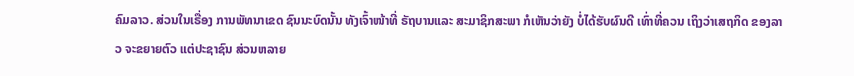ຄົມລາວ. ສ່ວນໃນເຣື່ອງ ການພັທນາເຂດ ຊົນນະບົດນັ້ນ ທັງເຈົ້າໜ້າທີ່ ຣັຖບານແລະ ສະມາຊິກສະພາ ກໍເຫັນວ່າຍັງ ບໍ່ໄດ້ຮັບຜົນດີ ເທົ່າທີ່ຄວນ ເຖິງວ່າເສຖກິດ ຂອງລາວ ຈະຂຍາຍຕົວ ແຕ່ປະຊາຊົນ ສ່ວນຫລາຍ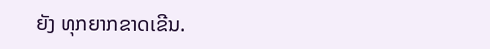ຍັງ ທຸກຍາກຂາດເຂີນ.